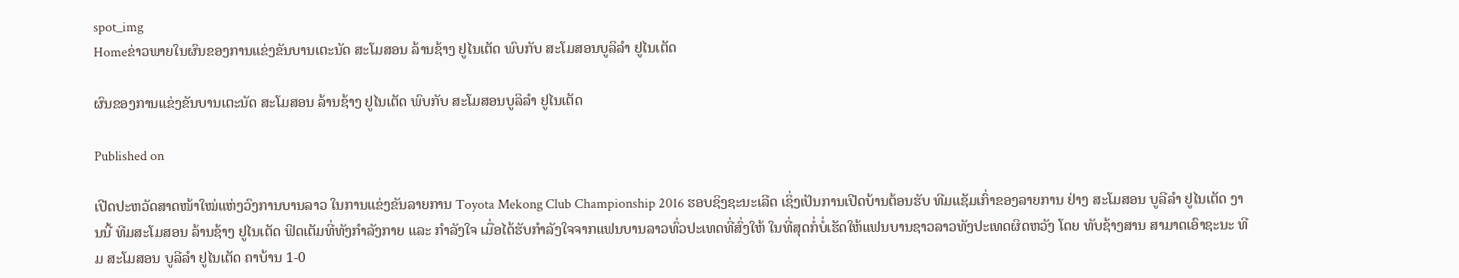spot_img
Homeຂ່າວພາຍໃນຜົນຂອງການແຂ່ງຂັນບານເຕະນັດ ສະໂມສອນ ລ້ານຊ້າງ ຢູໄນເຕັດ ພົບກັບ ສະໂມສອນບູລິລຳ ຢູໄນເຕັດ

ຜົນຂອງການແຂ່ງຂັນບານເຕະນັດ ສະໂມສອນ ລ້ານຊ້າງ ຢູໄນເຕັດ ພົບກັບ ສະໂມສອນບູລິລຳ ຢູໄນເຕັດ

Published on

ເປີດປະຫວັດສາດໜ້າໃໝ່ແຫ່ງວົງການບານລາວ ໃນການແຂ່ງຂັນລາຍການ Toyota Mekong Club Championship 2016 ຮອບຊິງຊະນະເລີດ ເຊິ່ງເປັນການເປີດບ້ານຕ້ອນຮັບ ທີມແຊັມເກົ່າຂອງລາຍການ ຢ່າງ ສະໂມສອນ ບູລີລຳ ຢູໄນເຕັດ ງານນີ້ ທີມສະໂມສອນ ລ້ານຊ້າງ ຢູໄນເຕັດ ຟິດເຕັມທີ່ທັງກຳລັງກາຍ ແລະ ກຳລັງໃຈ ເມື່ອໄດ້ຮັບກຳລັງໃຈຈາກແຟນບານລາວທົ່ວປະເທດທີ່ສົ່ງໃຫ້ ໃນທີ່ສຸດກໍ່ບໍ່ເຮັດໃຫ້ແຟນບານຊາວລາວທັງປະເທດຜິດຫວັງ ໂດຍ ທັບຊ້າງສານ ສາມາດເອົາຊະນະ ທີມ ສະໂມສອນ ບູລີລຳ ຢູໄນເຕັດ ຄາບ້ານ 1-0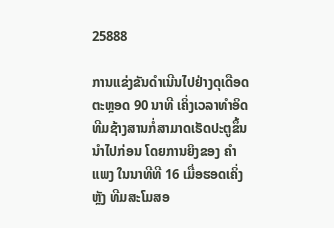25888

ການແຂ່ງຂັນດຳເນີນໄປຢ່າງດຸເດືອດ ຕະຫຼອດ 90 ນາທີ ເຄິ່ງເວລາທຳອິດ ທີມຊ້າງສານກໍ່ສາມາດເຮັດປະຕູຂຶ້ນນຳໄປກ່ອນ ໂດຍການຍິງຂອງ ຄຳແພງ ໃນນາທີທີ 16 ເມື່ອຮອດເຄິ່ງຫຼັງ ທີມສະໂມສອ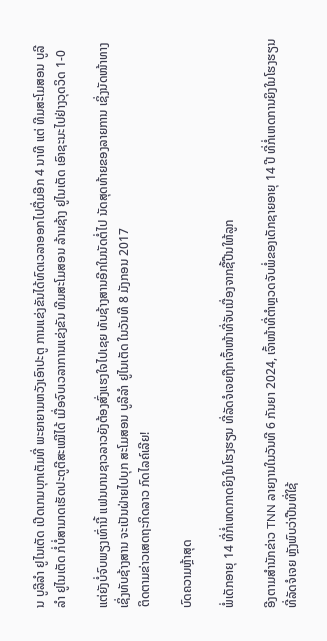ນ ບູລີລຳ ຢູໄນເຕັດ ເປີດເກມບຸກເຕັມທີ່ ພະຍາຍາມຫວັງເອົາປະຕູ ການແຂ່ງຂັນໄດ້ທົດເວລາອອກໄປຕື່ມອີກ 4 ນາທີ ແຕ່ ທີມສະໂມສອນ ບູລີລຳ ຢູໄນເຕັດ ກໍ່ບໍ່ສາມາດເຮັດປະຕູຕີສະເໝີໄດ້ ເມື່ອຈົບເວລາການແຂ່ງຂັນ ທີມສະໂມສອນ ລ້ານຊ້າງ ຢູໄນເຕັດ ເອົາຊະນະໄປຢ່າງວຸດວິດ 1-0

ແຕ່ຍັງບໍ່ຈົບພຽງເທົ່ານີ້ ແຟນບານຊາວລາວຍັງຕ້ອງສົ່ງແຮງໃຈໄປເຊຍ ທັບຊ້າງສານອີກໃນນັດຕໍ່ໄປ ນັດສຸດທ້າຍຂອງລາຍການ ເຊິ່ງນັດໜ້າທາງ ເຊິ່ງທັບຊ້າງສານ ຈະເປັນຝ່າຍໄປບຸກ ສະໂມສອນ ບູລີລຳ ຢູໄນເຕັດ ໃນວັນທີ 8 ມັງກອນ 2017
ຕິດຕາມຂ່າວເສດຖະກິດລາວ ກົດໄລຄ໌ເລີຍ!

ບົດຄວາມຫຼ້າສຸດ

ພໍ່ເດັກອາຍຸ 14 ທີ່ກໍ່ເຫດກາດຍິງໃນໂຮງຮຽນ ທີ່ລັດຈໍເຈຍຖືກເຈົ້າໜ້າທີ່ຈັບເນື່ອງຈາກຊື້ປືນໃຫ້ລູກ

ອີງຕາມສຳນັກຂ່າວ TNN ລາຍງານໃນວັນທີ 6 ກັນຍາ 2024, ເຈົ້າໜ້າທີ່ຕຳຫຼວດຈັບພໍ່ຂອງເດັກຊາຍອາຍຸ 14 ປີ ທີ່ກໍ່ເຫດການຍິງໃນໂຮງຮຽນທີ່ລັດຈໍເຈຍ ຫຼັງພົບວ່າປືນທີ່ໃຊ້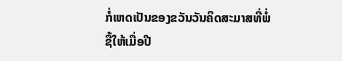ກໍ່ເຫດເປັນຂອງຂວັນວັນຄິດສະມາສທີ່ພໍ່ຊື້ໃຫ້ເມື່ອປີ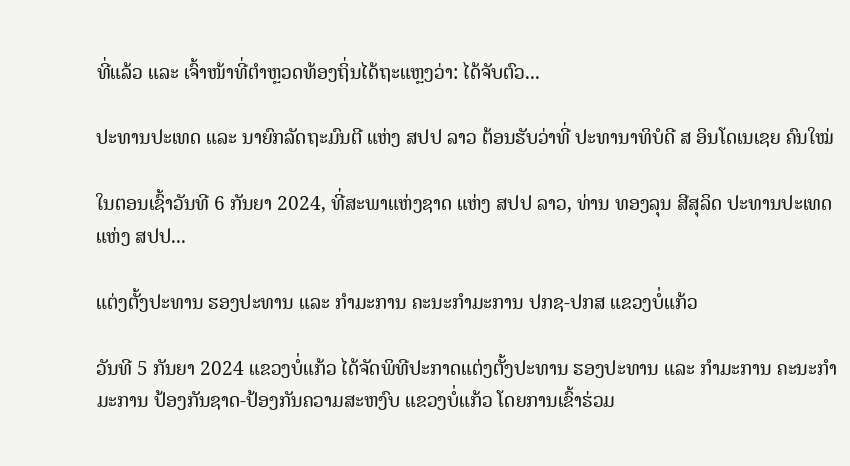ທີ່ແລ້ວ ແລະ ເຈົ້າໜ້າທີ່ຕຳຫຼວດທ້ອງຖິ່ນໄດ້ຖະແຫຼງວ່າ: ໄດ້ຈັບຕົວ...

ປະທານປະເທດ ແລະ ນາຍົກລັດຖະມົນຕີ ແຫ່ງ ສປປ ລາວ ຕ້ອນຮັບວ່າທີ່ ປະທານາທິບໍດີ ສ ອິນໂດເນເຊຍ ຄົນໃໝ່

ໃນຕອນເຊົ້າວັນທີ 6 ກັນຍາ 2024, ທີ່ສະພາແຫ່ງຊາດ ແຫ່ງ ສປປ ລາວ, ທ່ານ ທອງລຸນ ສີສຸລິດ ປະທານປະເທດ ແຫ່ງ ສປປ...

ແຕ່ງຕັ້ງປະທານ ຮອງປະທານ ແລະ ກຳມະການ ຄະນະກຳມະການ ປກຊ-ປກສ ແຂວງບໍ່ແກ້ວ

ວັນທີ 5 ກັນຍາ 2024 ແຂວງບໍ່ແກ້ວ ໄດ້ຈັດພິທີປະກາດແຕ່ງຕັ້ງປະທານ ຮອງປະທານ ແລະ ກຳມະການ ຄະນະກຳມະການ ປ້ອງກັນຊາດ-ປ້ອງກັນຄວາມສະຫງົບ ແຂວງບໍ່ແກ້ວ ໂດຍການເຂົ້າຮ່ວມ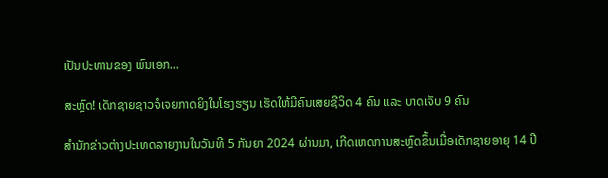ເປັນປະທານຂອງ ພົນເອກ...

ສະຫຼົດ! ເດັກຊາຍຊາວຈໍເຈຍກາດຍິງໃນໂຮງຮຽນ ເຮັດໃຫ້ມີຄົນເສຍຊີວິດ 4 ຄົນ ແລະ ບາດເຈັບ 9 ຄົນ

ສຳນັກຂ່າວຕ່າງປະເທດລາຍງານໃນວັນທີ 5 ກັນຍາ 2024 ຜ່ານມາ, ເກີດເຫດການສະຫຼົດຂຶ້ນເມື່ອເດັກຊາຍອາຍຸ 14 ປີ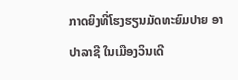ກາດຍິງທີ່ໂຮງຮຽນມັດທະຍົມປາຍ ອາປາລາຊີ ໃນເມືອງວິນເດີ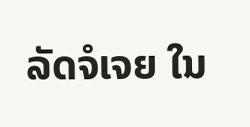ລັດຈໍເຈຍ ໃນ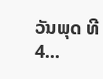ວັນພຸດ ທີ 4...